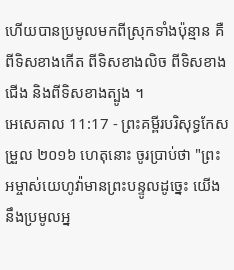ហើយបានប្រមូលមកពីស្រុកទាំងប៉ុន្មាន គឺពីទិសខាងកើត ពីទិសខាងលិច ពីទិសខាងជើង និងពីទិសខាងត្បូង ។
អេសេគាល 11:17 - ព្រះគម្ពីរបរិសុទ្ធកែសម្រួល ២០១៦ ហេតុនោះ ចូរប្រាប់ថា "ព្រះអម្ចាស់យេហូវ៉ាមានព្រះបន្ទូលដូច្នេះ យើងនឹងប្រមូលអ្ន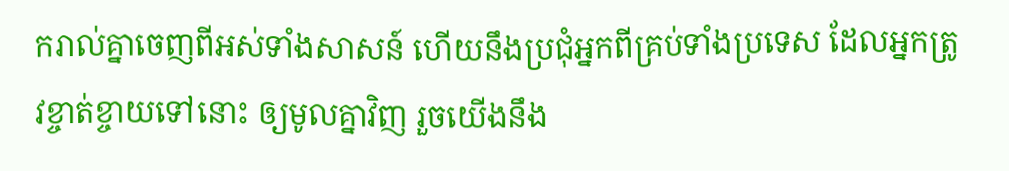ករាល់គ្នាចេញពីអស់ទាំងសាសន៍ ហើយនឹងប្រជុំអ្នកពីគ្រប់ទាំងប្រទេស ដែលអ្នកត្រូវខ្ចាត់ខ្ចាយទៅនោះ ឲ្យមូលគ្នាវិញ រួចយើងនឹង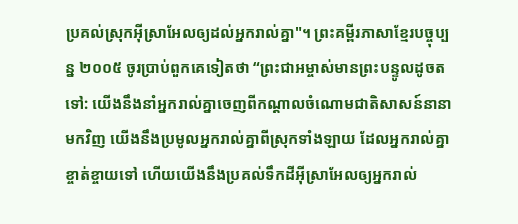ប្រគល់ស្រុកអ៊ីស្រាអែលឲ្យដល់អ្នករាល់គ្នា"។ ព្រះគម្ពីរភាសាខ្មែរបច្ចុប្បន្ន ២០០៥ ចូរប្រាប់ពួកគេទៀតថា “ព្រះជាអម្ចាស់មានព្រះបន្ទូលដូចតទៅ: យើងនឹងនាំអ្នករាល់គ្នាចេញពីកណ្ដាលចំណោមជាតិសាសន៍នានាមកវិញ យើងនឹងប្រមូលអ្នករាល់គ្នាពីស្រុកទាំងឡាយ ដែលអ្នករាល់គ្នាខ្ចាត់ខ្ចាយទៅ ហើយយើងនឹងប្រគល់ទឹកដីអ៊ីស្រាអែលឲ្យអ្នករាល់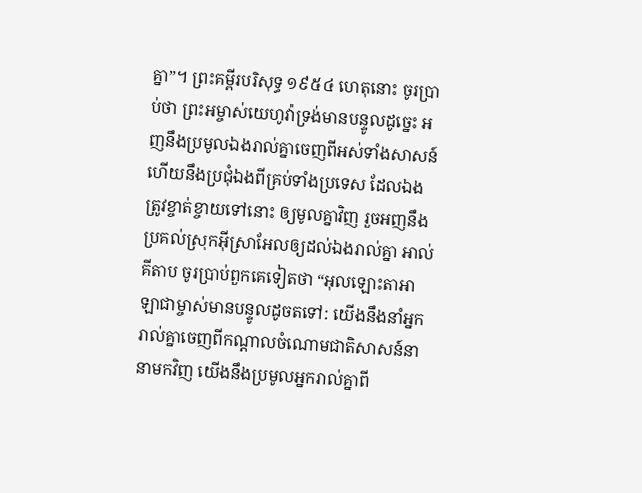គ្នា”។ ព្រះគម្ពីរបរិសុទ្ធ ១៩៥៤ ហេតុនោះ ចូរប្រាប់ថា ព្រះអម្ចាស់យេហូវ៉ាទ្រង់មានបន្ទូលដូច្នេះ អញនឹងប្រមូលឯងរាល់គ្នាចេញពីអស់ទាំងសាសន៍ ហើយនឹងប្រជុំឯងពីគ្រប់ទាំងប្រទេស ដែលឯងត្រូវខ្ចាត់ខ្ចាយទៅនោះ ឲ្យមូលគ្នាវិញ រួចអញនឹងប្រគល់ស្រុកអ៊ីស្រាអែលឲ្យដល់ឯងរាល់គ្នា អាល់គីតាប ចូរប្រាប់ពួកគេទៀតថា “អុលឡោះតាអាឡាជាម្ចាស់មានបន្ទូលដូចតទៅ: យើងនឹងនាំអ្នករាល់គ្នាចេញពីកណ្ដាលចំណោមជាតិសាសន៍នានាមកវិញ យើងនឹងប្រមូលអ្នករាល់គ្នាពី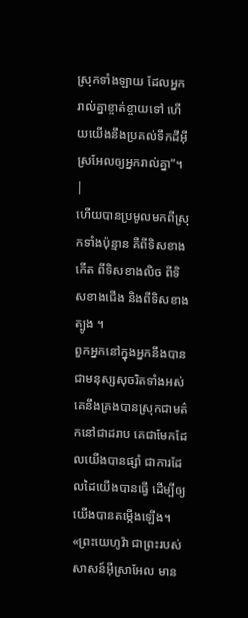ស្រុកទាំងឡាយ ដែលអ្នករាល់គ្នាខ្ចាត់ខ្ចាយទៅ ហើយយើងនឹងប្រគល់ទឹកដីអ៊ីស្រអែលឲ្យអ្នករាល់គ្នា”។ |
ហើយបានប្រមូលមកពីស្រុកទាំងប៉ុន្មាន គឺពីទិសខាងកើត ពីទិសខាងលិច ពីទិសខាងជើង និងពីទិសខាងត្បូង ។
ពួកអ្នកនៅក្នុងអ្នកនឹងបានជាមនុស្សសុចរិតទាំងអស់ គេនឹងគ្រងបានស្រុកជាមត៌កនៅជាដរាប គេជាមែកដែលយើងបានផ្សាំ ជាការដែលដៃយើងបានធ្វើ ដើម្បីឲ្យយើងបានតម្កើងឡើង។
«ព្រះយេហូវ៉ា ជាព្រះរបស់សាសន៍អ៊ីស្រាអែល មាន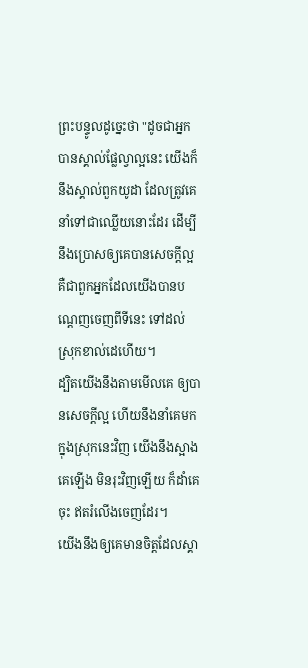ព្រះបន្ទូលដូច្នេះថា "ដូចជាអ្នកបានស្គាល់ផ្លែល្វាល្អនេះ យើងក៏នឹងស្គាល់ពួកយូដា ដែលត្រូវគេនាំទៅជាឈ្លើយនោះដែរ ដើម្បីនឹងប្រោសឲ្យគេបានសេចក្ដីល្អ គឺជាពួកអ្នកដែលយើងបានបណ្តេញចេញពីទីនេះ ទៅដល់ស្រុកខាល់ដេហើយ។
ដ្បិតយើងនឹងតាមមើលគេ ឲ្យបានសេចក្ដីល្អ ហើយនឹងនាំគេមកក្នុងស្រុកនេះវិញ យើងនឹងស្អាងគេឡើង មិនរុះវិញឡើយ ក៏ដាំគេចុះ ឥតរំលើងចេញដែរ។
យើងនឹងឲ្យគេមានចិត្តដែលស្គា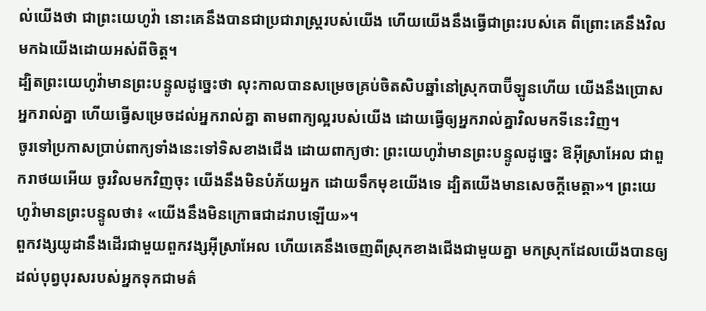ល់យើងថា ជាព្រះយេហូវ៉ា នោះគេនឹងបានជាប្រជារាស្ត្ររបស់យើង ហើយយើងនឹងធ្វើជាព្រះរបស់គេ ពីព្រោះគេនឹងវិលមកឯយើងដោយអស់ពីចិត្ត។
ដ្បិតព្រះយេហូវ៉ាមានព្រះបន្ទូលដូច្នេះថា លុះកាលបានសម្រេចគ្រប់ចិតសិបឆ្នាំនៅស្រុកបាប៊ីឡូនហើយ យើងនឹងប្រោសអ្នករាល់គ្នា ហើយធ្វើសម្រេចដល់អ្នករាល់គ្នា តាមពាក្យល្អរបស់យើង ដោយធ្វើឲ្យអ្នករាល់គ្នាវិលមកទីនេះវិញ។
ចូរទៅប្រកាសប្រាប់ពាក្យទាំងនេះទៅទិសខាងជើង ដោយពាក្យថា: ព្រះយេហូវ៉ាមានព្រះបន្ទូលដូច្នេះ ឱអ៊ីស្រាអែល ជាពួករាថយអើយ ចូរវិលមកវិញចុះ យើងនឹងមិនបំភ័យអ្នក ដោយទឹកមុខយើងទេ ដ្បិតយើងមានសេចក្ដីមេត្តា»។ ព្រះយេហូវ៉ាមានព្រះបន្ទូលថា៖ «យើងនឹងមិនក្រោធជាដរាបឡើយ»។
ពួកវង្សយូដានឹងដើរជាមួយពួកវង្សអ៊ីស្រាអែល ហើយគេនឹងចេញពីស្រុកខាងជើងជាមួយគ្នា មកស្រុកដែលយើងបានឲ្យដល់បុព្វបុរសរបស់អ្នកទុកជាមត៌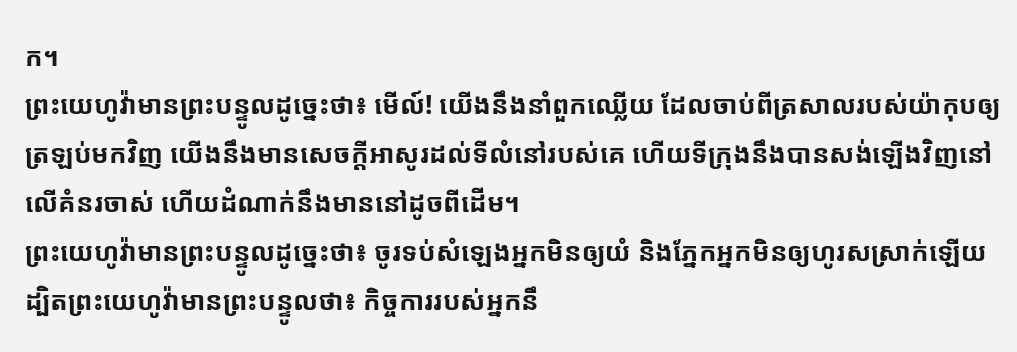ក។
ព្រះយេហូវ៉ាមានព្រះបន្ទូលដូច្នេះថា៖ មើល៍! យើងនឹងនាំពួកឈ្លើយ ដែលចាប់ពីត្រសាលរបស់យ៉ាកុបឲ្យត្រឡប់មកវិញ យើងនឹងមានសេចក្ដីអាសូរដល់ទីលំនៅរបស់គេ ហើយទីក្រុងនឹងបានសង់ឡើងវិញនៅលើគំនរចាស់ ហើយដំណាក់នឹងមាននៅដូចពីដើម។
ព្រះយេហូវ៉ាមានព្រះបន្ទូលដូច្នេះថា៖ ចូរទប់សំឡេងអ្នកមិនឲ្យយំ និងភ្នែកអ្នកមិនឲ្យហូរសស្រាក់ឡើយ ដ្បិតព្រះយេហូវ៉ាមានព្រះបន្ទូលថា៖ កិច្ចការរបស់អ្នកនឹ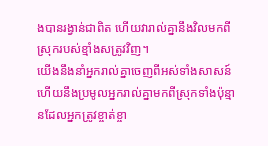ងបានរង្វាន់ជាពិត ហើយវារាល់គ្នានឹងវិលមកពីស្រុករបស់ខ្មាំងសត្រូវវិញ។
យើងនឹងនាំអ្នករាល់គ្នាចេញពីអស់ទាំងសាសន៍ ហើយនឹងប្រមូលអ្នករាល់គ្នាមកពីស្រុកទាំងប៉ុន្មានដែលអ្នកត្រូវខ្ចាត់ខ្ចា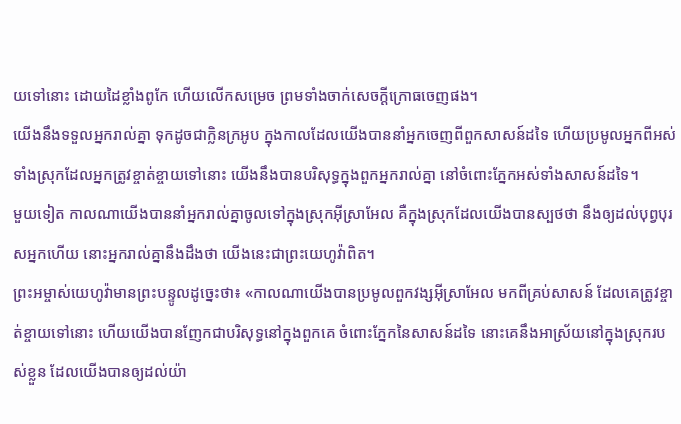យទៅនោះ ដោយដៃខ្លាំងពូកែ ហើយលើកសម្រេច ព្រមទាំងចាក់សេចក្ដីក្រោធចេញផង។
យើងនឹងទទួលអ្នករាល់គ្នា ទុកដូចជាក្លិនក្រអូប ក្នុងកាលដែលយើងបាននាំអ្នកចេញពីពួកសាសន៍ដទៃ ហើយប្រមូលអ្នកពីអស់ទាំងស្រុកដែលអ្នកត្រូវខ្ចាត់ខ្ចាយទៅនោះ យើងនឹងបានបរិសុទ្ធក្នុងពួកអ្នករាល់គ្នា នៅចំពោះភ្នែកអស់ទាំងសាសន៍ដទៃ។
មួយទៀត កាលណាយើងបាននាំអ្នករាល់គ្នាចូលទៅក្នុងស្រុកអ៊ីស្រាអែល គឺក្នុងស្រុកដែលយើងបានស្បថថា នឹងឲ្យដល់បុព្វបុរសអ្នកហើយ នោះអ្នករាល់គ្នានឹងដឹងថា យើងនេះជាព្រះយេហូវ៉ាពិត។
ព្រះអម្ចាស់យេហូវ៉ាមានព្រះបន្ទូលដូច្នេះថា៖ «កាលណាយើងបានប្រមូលពួកវង្សអ៊ីស្រាអែល មកពីគ្រប់សាសន៍ ដែលគេត្រូវខ្ចាត់ខ្ចាយទៅនោះ ហើយយើងបានញែកជាបរិសុទ្ធនៅក្នុងពួកគេ ចំពោះភ្នែកនៃសាសន៍ដទៃ នោះគេនឹងអាស្រ័យនៅក្នុងស្រុករបស់ខ្លួន ដែលយើងបានឲ្យដល់យ៉ា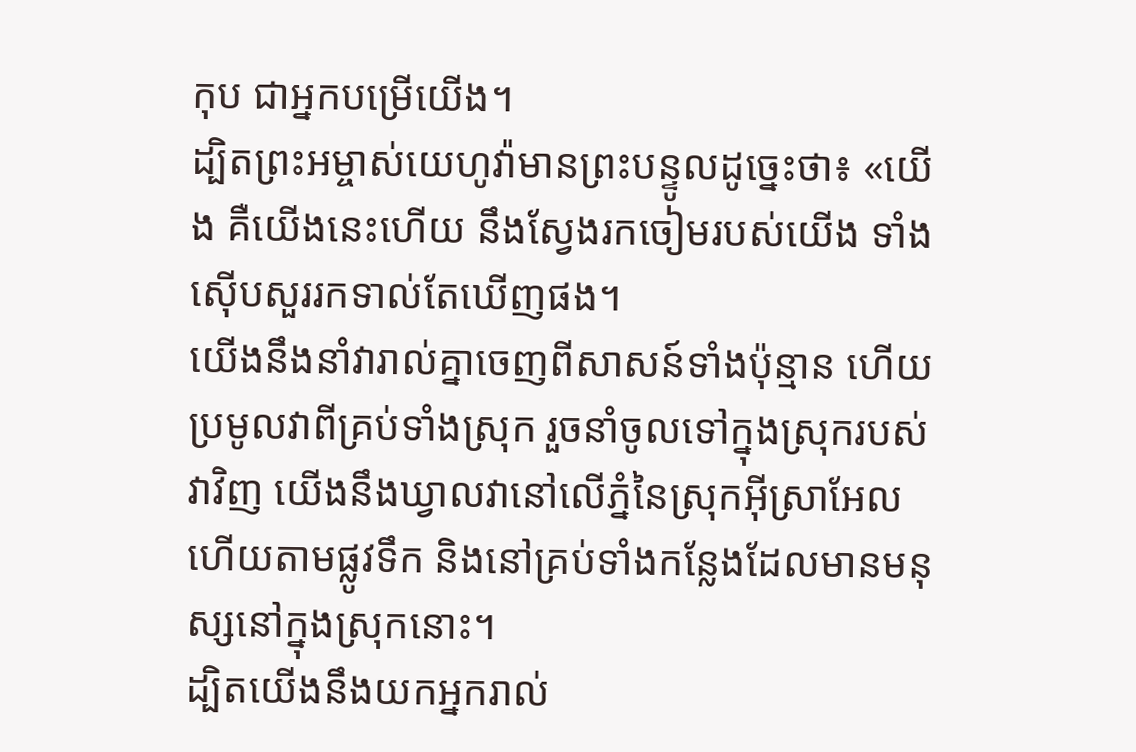កុប ជាអ្នកបម្រើយើង។
ដ្បិតព្រះអម្ចាស់យេហូវ៉ាមានព្រះបន្ទូលដូច្នេះថា៖ «យើង គឺយើងនេះហើយ នឹងស្វែងរកចៀមរបស់យើង ទាំងស៊ើបសួររកទាល់តែឃើញផង។
យើងនឹងនាំវារាល់គ្នាចេញពីសាសន៍ទាំងប៉ុន្មាន ហើយប្រមូលវាពីគ្រប់ទាំងស្រុក រួចនាំចូលទៅក្នុងស្រុករបស់វាវិញ យើងនឹងឃ្វាលវានៅលើភ្នំនៃស្រុកអ៊ីស្រាអែល ហើយតាមផ្លូវទឹក និងនៅគ្រប់ទាំងកន្លែងដែលមានមនុស្សនៅក្នុងស្រុកនោះ។
ដ្បិតយើងនឹងយកអ្នករាល់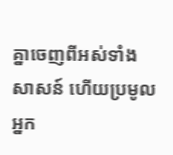គ្នាចេញពីអស់ទាំងសាសន៍ ហើយប្រមូលអ្នក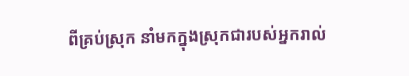ពីគ្រប់ស្រុក នាំមកក្នុងស្រុកជារបស់អ្នករាល់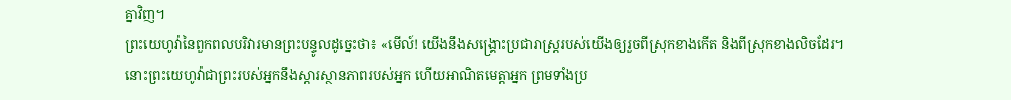គ្នាវិញ។
ព្រះយេហូវ៉ានៃពួកពលបរិវារមានព្រះបន្ទូលដូច្នេះថា៖ «មើល៍! យើងនឹងសង្គ្រោះប្រជារាស្ត្ររបស់យើងឲ្យរួចពីស្រុកខាងកើត និងពីស្រុកខាងលិចដែរ។
នោះព្រះយេហូវ៉ាជាព្រះរបស់អ្នកនឹងស្ដារស្ថានភាពរបស់អ្នក ហើយអាណិតមេត្តាអ្នក ព្រមទាំងប្រ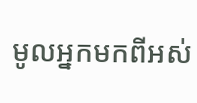មូលអ្នកមកពីអស់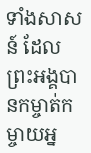ទាំងសាសន៍ ដែលព្រះអង្គបានកម្ចាត់កម្ចាយអ្ន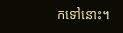កទៅនោះ។